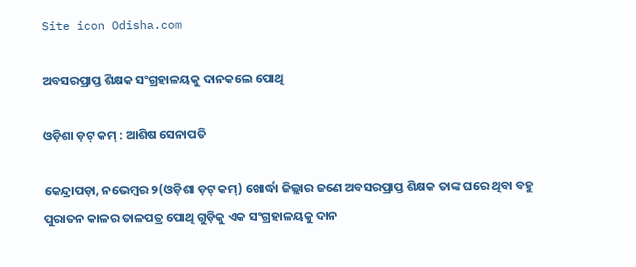Site icon Odisha.com

ଅବସରପ୍ରାପ୍ତ ଶିକ୍ଷକ ସଂଗ୍ରହାଳୟକୁ ଦାନକଲେ ପୋଥି

ଓଡ଼ିଶା ଡ଼ଟ୍ କମ୍ : ଆଶିଷ ସେନାପତି

କେନ୍ଦ୍ରାପଡ଼ା, ନଭେମ୍ବର ୨(ଓଡ଼ିଶା ଡ଼ଟ୍ କମ୍) ଖୋର୍ଦ୍ଧା ଜିଲ୍ଲାର ଜଣେ ଅବସରପ୍ରାପ୍ତ ଶିକ୍ଷକ ତାଙ୍କ ଘରେ ଥିବା ବହୁ ପୁରାତନ କାଳର ତାଳପତ୍ର ପୋଥି ଗୁଡ଼ିକୁ ଏକ ସଂଗ୍ରହାଳୟକୁ ଦାନ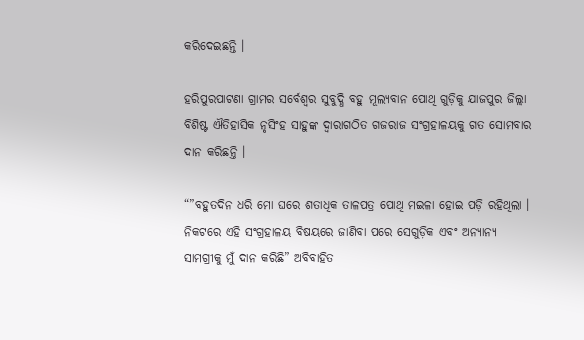କରିଦେଇଛନ୍ତି ।

ହରିପୁରପାଟଣା ଗ୍ରାମର ସର୍ବେଶ୍ୱର ସୁବୁଦ୍ଧି ବହୁ ମୂଲ୍ୟବାନ ପୋଥି ଗୁଡ଼ିକୁ ଯାଜପୁର ଜିଲ୍ଲା ବିଶିଷ୍ଟ ଐତିହାସିକ ନୃସିଂହ ସାହୁଙ୍କ ଦ୍ୱାରାଗଠିତ ଗଜରାଜ ସଂଗ୍ରହାଳୟକୁ ଗତ ସୋମବାର ଦାନ କରିଛନ୍ତି ।

“”ବହୁତଦିନ ଧରି ମୋ ଘରେ ଶତାଧିକ ତାଳପତ୍ର ପୋଥି ମଇଳା ହୋଇ ପଡ଼ି ରହିଥିଲା । ନିକଟରେ ଏହି ସଂଗ୍ରହାଳୟ ବିଷୟରେ ଜାଣିବା ପରେ ସେଗୁଡ଼ିକ ଏବଂ ଅନ୍ୟାନ୍ୟ ସାମଗ୍ରୀକୁ ମୁଁ ଦାନ କରିଛି” ଅବିବାହିତ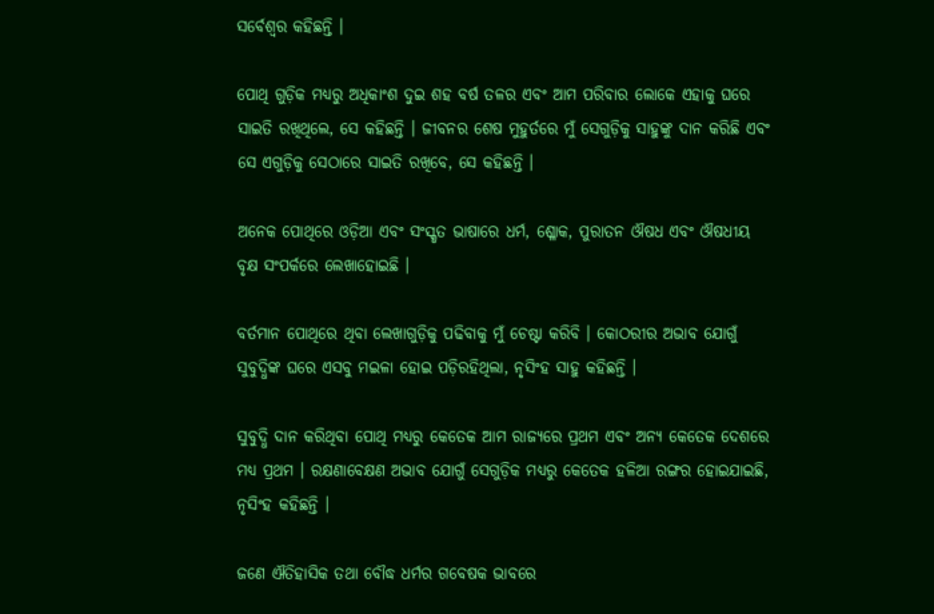ସର୍ବେଶ୍ୱର କହିଛନ୍ତି ।

ପୋଥି ଗୁଡ଼ିକ ମଧ୍ୟରୁ ଅଧିକାଂଶ ଦୁଇ ଶହ ବର୍ଷ ତଳର ଏବଂ ଆମ ପରିବାର ଲୋକେ ଏହାକୁ ଘରେ ସାଇତି ରଖିଥିଲେ, ସେ କହିଛନ୍ତି । ଜୀବନର ଶେଷ ମୁହୁର୍ତରେ ମୁଁ ସେଗୁଡ଼ିକୁ ସାହୁଙ୍କୁ ଦାନ କରିଛି ଏବଂ ସେ ଏଗୁଡ଼ିକୁ ସେଠାରେ ସାଇତି ରଖିବେ, ସେ କହିଛନ୍ତି ।

ଅନେକ ପୋଥିରେ ଓଡ଼ିଆ ଏବଂ ସଂସ୍କୃତ ଭାଷାରେ ଧର୍ମ, ଶ୍ଳୋକ, ପୁରାତନ ଔଷଧ ଏବଂ ଔଷଧୀୟ ବୃକ୍ଷ ସଂପର୍କରେ ଲେଖାହୋଇଛି ।

ବର୍ତମାନ ପୋଥିରେ ଥିବା ଲେଖାଗୁଡ଼ିକୁ ପଢିବାକୁ ମୁଁ ଚେଷ୍ଟା କରିବି । କୋଠରୀର ଅଭାବ ଯୋଗୁଁ ସୁବୁଦ୍ଧିଙ୍କ ଘରେ ଏସବୁ ମଇଳା ହୋଇ ପଡ଼ିରହିଥିଲା, ନୃସିଂହ ସାହୁ କହିଛନ୍ତି ।

ସୁବୁଦ୍ଧି ଦାନ କରିଥିବା ପୋଥି ମଧ୍ୟରୁ କେତେକ ଆମ ରାଜ୍ୟରେ ପ୍ରଥମ ଏବଂ ଅନ୍ୟ କେତେକ ଦେଶରେ ମଧ୍ୟ ପ୍ରଥମ । ରକ୍ଷଣାବେକ୍ଷଣ ଅଭାବ ଯୋଗୁଁ ସେଗୁଡ଼ିକ ମଧ୍ୟରୁ କେତେକ ହଳିଆ ରଙ୍ଗର ହୋଇଯାଇଛି, ନୃସିଂହ କହିଛନ୍ତି ।

ଜଣେ ଐତିହାସିକ ତଥା ବୌଦ୍ଧ ଧର୍ମର ଗବେଷକ ଭାବରେ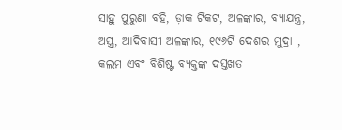ସାହୁ ପୁରୁଣା ବହି, ଡ଼ାକ ଟିକଟ, ଅଳଙ୍କାର, ବ୍ୟାଯନ୍ତ୍ର, ଅସ୍ତ୍ର, ଆଦିବାସୀ ଅଳଙ୍କାର, ୧୯୬ଟି ଦେଶର ମୁଦ୍ରା , କଲମ ଏବଂ ବିଶିଷ୍ଟ ବ୍ୟକ୍ତଙ୍କ ଦସ୍ତଖତ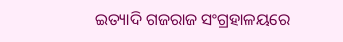ଇତ୍ୟାଦି ଗଜରାଜ ସଂଗ୍ରହାଳୟରେ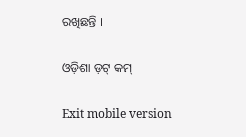ରଖିଛନ୍ତି ।

ଓଡ଼ିଶା ଡ଼ଟ୍ କମ୍

Exit mobile version